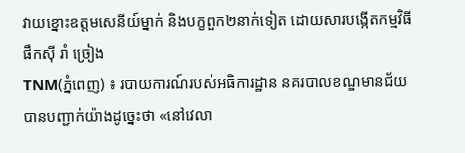វាយខ្នោះឧត្តមសេនីយ៍ម្នាក់ និងបក្ខពួក២នាក់ទៀត ដោយសារបង្កើតកម្មវិធី ផឹកស៊ី រាំ ច្រៀង
TNM(ភ្នំពេញ) ៖ របាយការណ៍របស់អធិការដ្ឋាន នគរបាលខណ្ឌមានជ័យ បានបញ្ជាក់យ៉ាងដូច្នេះថា «នៅវេលា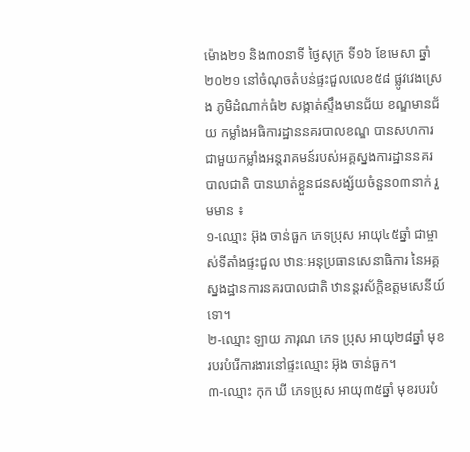ម៉ោង២១ និង៣០នាទី ថ្ងៃសុក្រ ទី១៦ ខែមេសា ឆ្នាំ២០២១ នៅចំណុចតំបន់ផ្ទះជួលលេខ៥៨ ផ្លូវវេងស្រេង ភូមិដំណាក់ធំ២ សង្កាត់ស្ទឹងមានជ័យ ខណ្ឌមានជ័យ កម្លាំងអធិការដ្ឋាននគរបាលខណ្ឌ បានសហការជាមួយកម្លាំងអន្តរាគមន៍របស់អគ្គស្នងការដ្ឋាននគរបាលជាតិ បានឃាត់ខ្លួនជនសង្ស័យចំនួន០៣នាក់ រួមមាន ៖
១-ឈ្មោះ អ៊ុង ចាន់ធួក ភេទប្រុស អាយុ៤៥ឆ្នាំ ជាម្ចាស់ទីតាំងផ្ទះជួល ឋានៈអនុប្រធានសេនាធិការ នៃអគ្គស្នងដ្ឋានការនគរបាលជាតិ ឋានន្តរស័ក្តិឧត្តមសេនីយ៍ទោ។
២-ឈ្មោះ ឡាយ ភារុណ ភេទ ប្រុស អាយុ២៨ឆ្នាំ មុខរបរបំរើការងារនៅផ្ទះឈ្មោះ អ៊ុង ចាន់ធួក។
៣-ឈ្មោះ កុក ឃី ភេទប្រុស អាយុ៣៥ឆ្នាំ មុខរបរបំ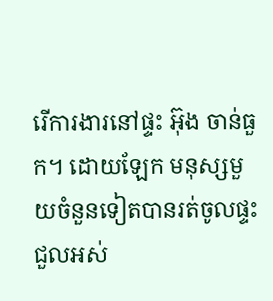រើការងារនៅផ្ទះ អ៊ុង ចាន់ធួក។ ដោយឡែក មនុស្សមួយចំនួនទៀតបានរត់ចូលផ្ទះជួលអស់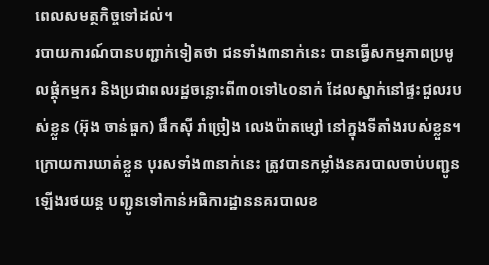ពេលសមត្ថកិច្ចទៅដល់។
របាយការណ៍បានបញ្ជាក់ទៀតថា ជនទាំង៣នាក់នេះ បានធ្វើសកម្មភាពប្រមូលផ្តុំកម្មករ និងប្រជាពលរដ្ឋចន្លោះពី៣០ទៅ៤០នាក់ ដែលស្នាក់នៅផ្ទះជួលរបស់ខ្លួន (អ៊ុង ចាន់ធួក) ផឹកស៊ី រាំច្រៀង លេងប៉ាតម្សៅ នៅក្នុងទីតាំងរបស់ខ្លួន។
ក្រោយការឃាត់ខ្លួន បុរសទាំង៣នាក់នេះ ត្រូវបានកម្លាំងនគរបាលចាប់បញ្ជូនឡើងរថយន្ត បញ្ជូនទៅកាន់អធិការដ្ឋាននគរបាលខ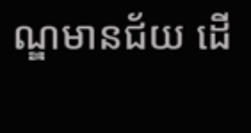ណ្ឌមានជ័យ ដើ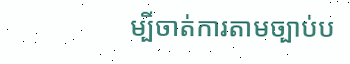ម្បីចាត់ការតាមច្បាប់ប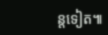ន្តទៀត៕